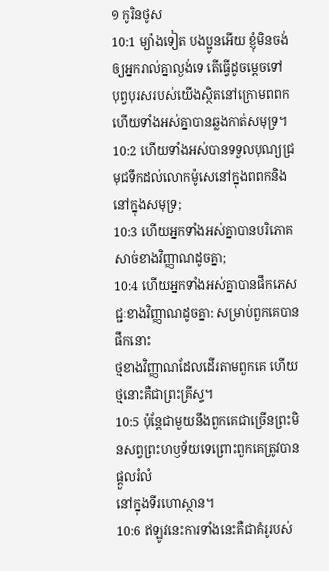១ កូរិនថូស
10:1 ម្យ៉ាងទៀត បងប្អូនអើយ ខ្ញុំមិនចង់ឲ្យអ្នករាល់គ្នាល្ងង់ទេ តើធ្វើដូចម្តេចទៅ
បុព្វបុរសរបស់យើងស្ថិតនៅក្រោមពពក ហើយទាំងអស់គ្នាបានឆ្លងកាត់សមុទ្រ។
10:2 ហើយទាំងអស់បានទទួលបុណ្យជ្រមុជទឹកដល់លោកម៉ូសេនៅក្នុងពពកនិងនៅក្នុងសមុទ្រ;
10:3 ហើយអ្នកទាំងអស់គ្នាបានបរិភោគសាច់ខាងវិញ្ញាណដូចគ្នា;
10:4 ហើយអ្នកទាំងអស់គ្នាបានផឹកភេសជ្ជៈខាងវិញ្ញាណដូចគ្នា: សម្រាប់ពួកគេបានផឹកនោះ
ថ្មខាងវិញ្ញាណដែលដើរតាមពួកគេ ហើយថ្មនោះគឺជាព្រះគ្រីស្ទ។
10:5 ប៉ុន្តែជាមួយនឹងពួកគេជាច្រើនព្រះមិនសព្វព្រះហឫទ័យទេព្រោះពួកគេត្រូវបានផ្ដួលរំលំ
នៅក្នុងទីរហោស្ថាន។
10:6 ឥឡូវនេះការទាំងនេះគឺជាគំរូរបស់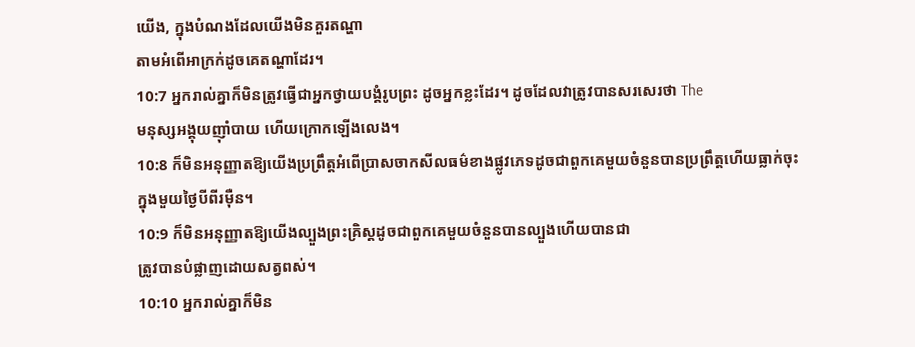យើង, ក្នុងបំណងដែលយើងមិនគួរតណ្ហា
តាមអំពើអាក្រក់ដូចគេតណ្ហាដែរ។
10:7 អ្នករាល់គ្នាក៏មិនត្រូវធ្វើជាអ្នកថ្វាយបង្គំរូបព្រះ ដូចអ្នកខ្លះដែរ។ ដូចដែលវាត្រូវបានសរសេរថា The
មនុស្សអង្គុយញ៉ាំបាយ ហើយក្រោកឡើងលេង។
10:8 ក៏មិនអនុញ្ញាតឱ្យយើងប្រព្រឹត្តអំពើប្រាសចាកសីលធម៌ខាងផ្លូវភេទដូចជាពួកគេមួយចំនួនបានប្រព្រឹត្តហើយធ្លាក់ចុះ
ក្នុងមួយថ្ងៃបីពីរម៉ឺន។
10:9 ក៏មិនអនុញ្ញាតឱ្យយើងល្បួងព្រះគ្រិស្ដដូចជាពួកគេមួយចំនួនបានល្បួងហើយបានជា
ត្រូវបានបំផ្លាញដោយសត្វពស់។
10:10 អ្នករាល់គ្នាក៏មិន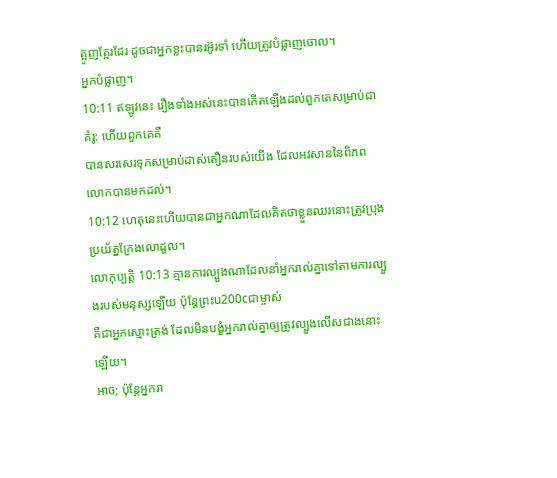ត្អូញត្អែរដែរ ដូចជាអ្នកខ្លះបានរអ៊ូរទាំ ហើយត្រូវបំផ្លាញចោល។
អ្នកបំផ្លាញ។
10:11 ឥឡូវនេះ រឿងទាំងអស់នេះបានកើតឡើងដល់ពួកគេសម្រាប់ជាគំរូ: ហើយពួកគេគឺ
បានសរសេរទុកសម្រាប់ដាស់តឿនរបស់យើង ដែលអវសាននៃពិភពលោកបានមកដល់។
10:12 ហេតុនេះហើយបានជាអ្នកណាដែលគិតថាខ្លួនឈរនោះត្រូវប្រុងប្រយ័ត្នក្រែងលោដួល។
លោកុប្បត្តិ 10:13 គ្មានការល្បួងណាដែលនាំអ្នករាល់គ្នាទៅតាមការល្បួងរបស់មនុស្សឡើយ ប៉ុន្តែព្រះu200cជាម្ចាស់
គឺជាអ្នកស្មោះត្រង់ ដែលមិនបង្ខំអ្នករាល់គ្នាឲ្យត្រូវល្បួងលើសជាងនោះឡើយ។
អាច; ប៉ុន្តែអ្នករា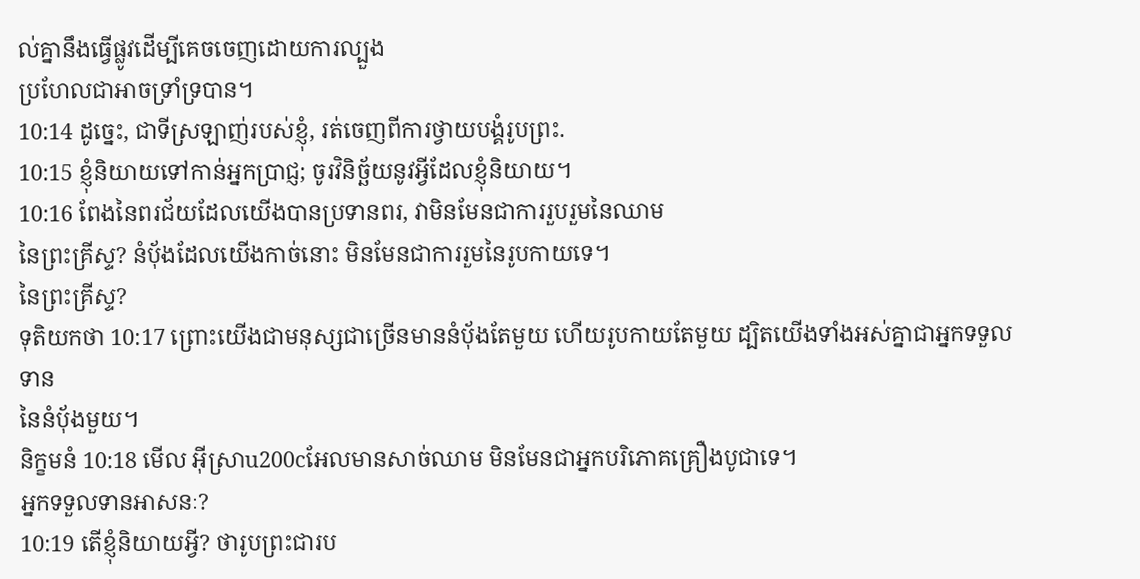ល់គ្នានឹងធ្វើផ្លូវដើម្បីគេចចេញដោយការល្បួង
ប្រហែលជាអាចទ្រាំទ្របាន។
10:14 ដូច្នេះ, ជាទីស្រឡាញ់របស់ខ្ញុំ, រត់ចេញពីការថ្វាយបង្គំរូបព្រះ.
10:15 ខ្ញុំនិយាយទៅកាន់អ្នកប្រាជ្ញ; ចូរវិនិច្ឆ័យនូវអ្វីដែលខ្ញុំនិយាយ។
10:16 ពែងនៃពរជ័យដែលយើងបានប្រទានពរ, វាមិនមែនជាការរួបរួមនៃឈាម
នៃព្រះគ្រីស្ទ? នំប៉័ងដែលយើងកាច់នោះ មិនមែនជាការរួមនៃរូបកាយទេ។
នៃព្រះគ្រីស្ទ?
ទុតិយកថា 10:17 ព្រោះយើងជាមនុស្សជាច្រើនមាននំបុ័ងតែមួយ ហើយរូបកាយតែមួយ ដ្បិតយើងទាំងអស់គ្នាជាអ្នកទទួលទាន
នៃនំបុ័ងមួយ។
និក្ខមនំ 10:18 មើល អ៊ីស្រាu200cអែលមានសាច់ឈាម មិនមែនជាអ្នកបរិភោគគ្រឿងបូជាទេ។
អ្នកទទួលទានអាសនៈ?
10:19 តើខ្ញុំនិយាយអ្វី? ថារូបព្រះជារប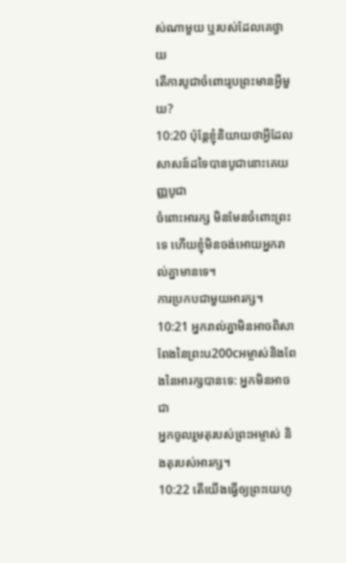ស់ណាមួយ ឬរបស់ដែលគេថ្វាយ
តើការបូជាចំពោះរូបព្រះមានអ្វីមួយ?
10:20 ប៉ុន្តែខ្ញុំនិយាយថាអ្វីដែលសាសន៍ដទៃបានបូជានោះគេយញ្ញបូជា
ចំពោះអារក្ស មិនមែនចំពោះព្រះទេ ហើយខ្ញុំមិនចង់អោយអ្នករាល់គ្នាមានទេ។
ការប្រកបជាមួយអារក្ស។
10:21 អ្នករាល់គ្នាមិនអាចពិសាពែងនៃព្រះu200cអម្ចាស់និងពែងនៃអារក្សបានទេ: អ្នកមិនអាចជា
អ្នកចូលរួមតុរបស់ព្រះអម្ចាស់ និងតុរបស់អារក្ស។
10:22 តើយើងធ្វើឲ្យព្រះយេហូ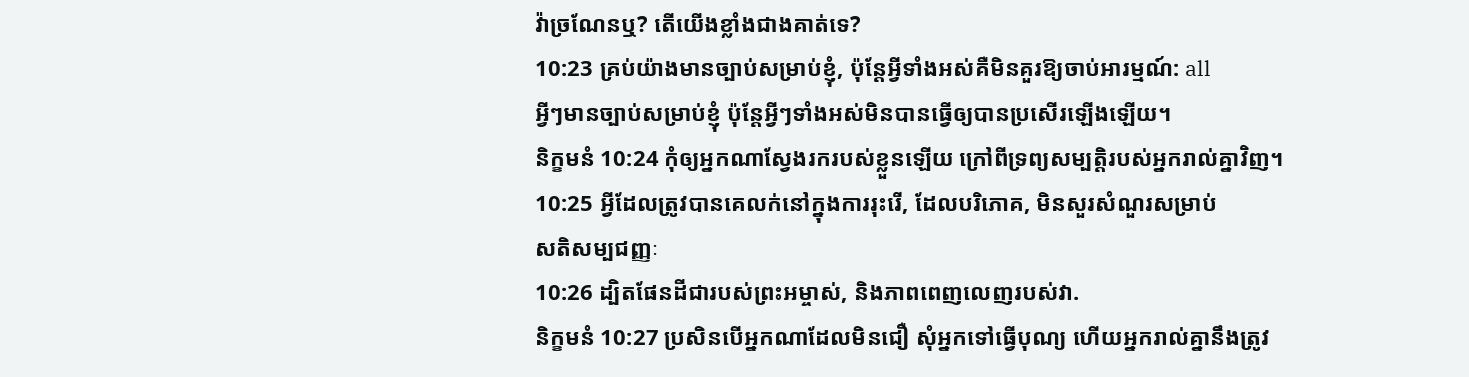វ៉ាច្រណែនឬ? តើយើងខ្លាំងជាងគាត់ទេ?
10:23 គ្រប់យ៉ាងមានច្បាប់សម្រាប់ខ្ញុំ, ប៉ុន្តែអ្វីទាំងអស់គឺមិនគួរឱ្យចាប់អារម្មណ៍: all
អ្វីៗមានច្បាប់សម្រាប់ខ្ញុំ ប៉ុន្តែអ្វីៗទាំងអស់មិនបានធ្វើឲ្យបានប្រសើរឡើងឡើយ។
និក្ខមនំ 10:24 កុំឲ្យអ្នកណាស្វែងរករបស់ខ្លួនឡើយ ក្រៅពីទ្រព្យសម្បត្តិរបស់អ្នករាល់គ្នាវិញ។
10:25 អ្វីដែលត្រូវបានគេលក់នៅក្នុងការរុះរើ, ដែលបរិភោគ, មិនសួរសំណួរសម្រាប់
សតិសម្បជញ្ញៈ
10:26 ដ្បិតផែនដីជារបស់ព្រះអម្ចាស់, និងភាពពេញលេញរបស់វា.
និក្ខមនំ 10:27 ប្រសិនបើអ្នកណាដែលមិនជឿ សុំអ្នកទៅធ្វើបុណ្យ ហើយអ្នករាល់គ្នានឹងត្រូវ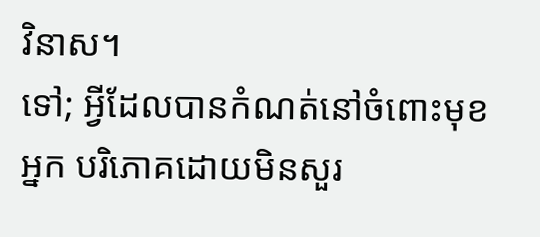វិនាស។
ទៅ; អ្វីដែលបានកំណត់នៅចំពោះមុខអ្នក បរិភោគដោយមិនសួរ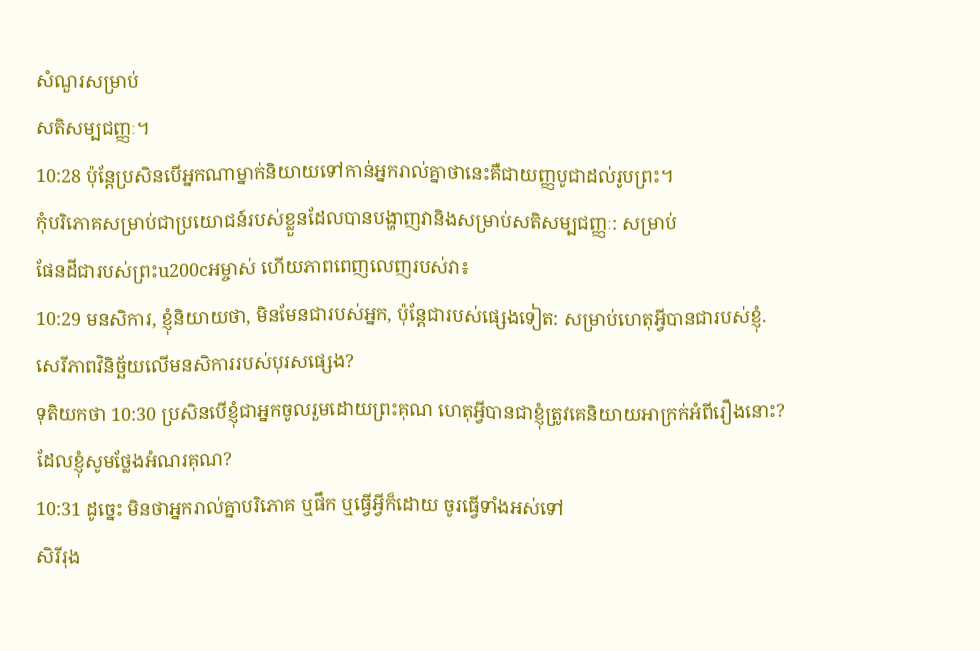សំណួរសម្រាប់
សតិសម្បជញ្ញៈ។
10:28 ប៉ុន្តែប្រសិនបើអ្នកណាម្នាក់និយាយទៅកាន់អ្នករាល់គ្នាថានេះគឺជាយញ្ញបូជាដល់រូបព្រះ។
កុំបរិភោគសម្រាប់ជាប្រយោជន៍របស់ខ្លួនដែលបានបង្ហាញវានិងសម្រាប់សតិសម្បជញ្ញៈ: សម្រាប់
ផែនដីជារបស់ព្រះu200cអម្ចាស់ ហើយភាពពេញលេញរបស់វា៖
10:29 មនសិការ, ខ្ញុំនិយាយថា, មិនមែនជារបស់អ្នក, ប៉ុន្តែជារបស់ផ្សេងទៀត: សម្រាប់ហេតុអ្វីបានជារបស់ខ្ញុំ.
សេរីភាពវិនិច្ឆ័យលើមនសិការរបស់បុរសផ្សេង?
ទុតិយកថា 10:30 ប្រសិនបើខ្ញុំជាអ្នកចូលរួមដោយព្រះគុណ ហេតុអ្វីបានជាខ្ញុំត្រូវគេនិយាយអាក្រក់អំពីរឿងនោះ?
ដែលខ្ញុំសូមថ្លែងអំណរគុណ?
10:31 ដូច្នេះ មិនថាអ្នករាល់គ្នាបរិភោគ ឬផឹក ឬធ្វើអ្វីក៏ដោយ ចូរធ្វើទាំងអស់ទៅ
សិរីរុង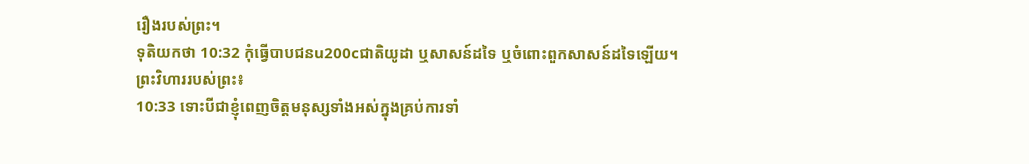រឿងរបស់ព្រះ។
ទុតិយកថា 10:32 កុំធ្វើបាបជនu200cជាតិយូដា ឬសាសន៍ដទៃ ឬចំពោះពួកសាសន៍ដទៃឡើយ។
ព្រះវិហាររបស់ព្រះ៖
10:33 ទោះបីជាខ្ញុំពេញចិត្តមនុស្សទាំងអស់ក្នុងគ្រប់ការទាំ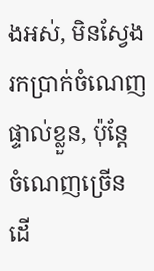ងអស់, មិនស្វែងរកប្រាក់ចំណេញផ្ទាល់ខ្លួន, ប៉ុន្តែ
ចំណេញច្រើន ដើ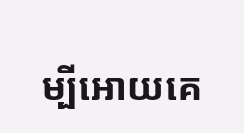ម្បីអោយគេ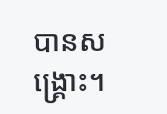បានសង្រ្គោះ។